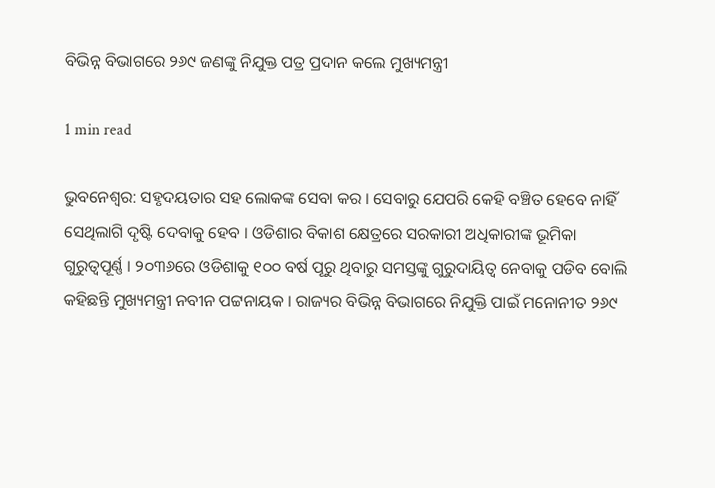ବିଭିନ୍ନ ବିଭାଗରେ ୨୬୯ ଜଣଙ୍କୁ ନିଯୁକ୍ତ ପତ୍ର ପ୍ରଦାନ କଲେ ମୁଖ୍ୟମନ୍ତ୍ରୀ

1 min read

ଭୁବନେଶ୍ୱର: ସହୃଦୟତାର ସହ ଲୋକଙ୍କ ସେବା କର । ସେବାରୁ ଯେପରି କେହି ବଞ୍ଚିତ ହେବେ ନାହିଁ ସେଥିଲାଗି ଦୃଷ୍ଟି ଦେବାକୁ ହେବ । ଓଡିଶାର ବିକାଶ କ୍ଷେତ୍ରରେ ସରକାରୀ ଅଧିକାରୀଙ୍କ ଭୂମିକା ଗୁରୁତ୍ବପୂର୍ଣ୍ଣ । ୨୦୩୬ରେ ଓଡିଶାକୁ ୧୦୦ ବର୍ଷ ପୂରୁ ଥିବାରୁ ସମସ୍ତଙ୍କୁ ଗୁରୁଦାୟିତ୍ବ ନେବାକୁ ପଡିବ ବୋଲି କହିଛନ୍ତି ମୁଖ୍ୟମନ୍ତ୍ରୀ ନବୀନ ପଟ୍ଟନାୟକ । ରାଜ୍ୟର ବିଭିନ୍ନ ବିଭାଗରେ ନିଯୁକ୍ତି ପାଇଁ ମନୋନୀତ ୨୬୯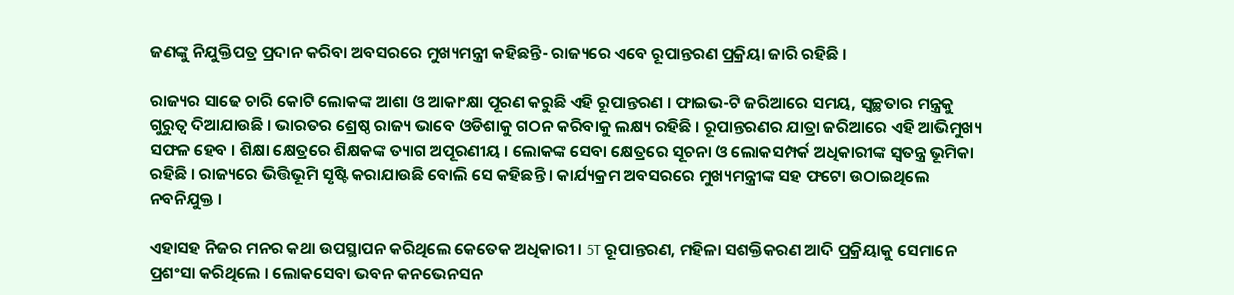ଜଣଙ୍କୁ ନିଯୁକ୍ତିପତ୍ର ପ୍ରଦାନ କରିବା ଅବସରରେ ମୁଖ୍ୟମନ୍ତ୍ରୀ କହିଛନ୍ତି- ରାଜ୍ୟରେ ଏବେ ରୂପାନ୍ତରଣ ପ୍ରକ୍ରିୟା ଜାରି ରହିଛି ।

ରାଜ୍ୟର ସାଢେ ଚାରି କୋଟି ଲୋକଙ୍କ ଆଶା ଓ ଆକାଂକ୍ଷା ପୂରଣ କରୁଛି ଏହି ରୂପାନ୍ତରଣ । ଫାଇଭ-ଟି ଜରିଆରେ ସମୟ, ସ୍ବଚ୍ଛତାର ମନ୍ତ୍ରକୁ ଗୁରୁତ୍ବ ଦିଆଯାଉଛି । ଭାରତର ଶ୍ରେଷ୍ଠ ରାଜ୍ୟ ଭାବେ ଓଡିଶାକୁ ଗଠନ କରିବାକୁ ଲକ୍ଷ୍ୟ ରହିଛି । ରୂପାନ୍ତରଣର ଯାତ୍ରା ଜରିଆରେ ଏହି ଆଭିମୁଖ୍ୟ ସଫଳ ହେବ । ଶିକ୍ଷା କ୍ଷେତ୍ରରେ ଶିକ୍ଷକଙ୍କ ତ୍ୟାଗ ଅପୂରଣୀୟ । ଲୋକଙ୍କ ସେବା କ୍ଷେତ୍ରରେ ସୂଚନା ଓ ଲୋକସମ୍ପର୍କ ଅଧିକାରୀଙ୍କ ସ୍ବତନ୍ତ୍ର ଭୂମିକା ରହିଛି । ରାଜ୍ୟରେ ଭିତ୍ତିଭୂମି ସୃଷ୍ଟି କରାଯାଉଛି ବୋଲି ସେ କହିଛନ୍ତି । କାର୍ଯ୍ୟକ୍ରମ ଅବସରରେ ମୁଖ୍ୟମନ୍ତ୍ରୀଙ୍କ ସହ ଫଟୋ ଉଠାଇଥିଲେ ନବନିଯୁକ୍ତ ।

ଏହାସହ ନିଜର ମନର କଥା ଉପସ୍ଥାପନ କରିଥିଲେ କେତେକ ଅଧିକାରୀ । 5T ରୂପାନ୍ତରଣ, ମହିଳା ସଶକ୍ତିକରଣ ଆଦି ପ୍ରକ୍ରିୟାକୁ ସେମାନେ ପ୍ରଶଂସା କରିଥିଲେ । ଲୋକସେବା ଭବନ କନଭେନସନ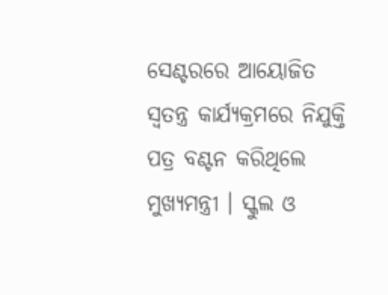ସେଣ୍ଟରରେ ଆୟୋଜିତ ସ୍ବତନ୍ତ୍ର କାର୍ଯ୍ୟକ୍ରମରେ ନିଯୁକ୍ତି ପତ୍ର ବଣ୍ଟନ କରିଥିଲେ ମୁଖ୍ୟମନ୍ତ୍ରୀ । ସ୍କୁଲ ଓ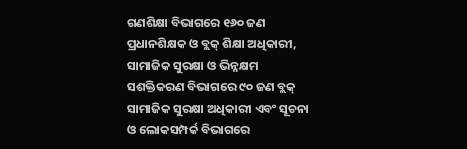ଗଣଶିକ୍ଷା ବିଭାଗରେ ୧୬୦ ଜଣ ପ୍ରଧାନଶିକ୍ଷକ ଓ ବ୍ଲକ୍ ଶିକ୍ଷା ଅଧିକାରୀ, ସାମାଜିକ ସୁରକ୍ଷା ଓ ଭିନ୍ନକ୍ଷମ ସଶକ୍ତିକରଣ ବିଭାଗରେ ୯୦ ଜଣ ବ୍ଲକ୍ ସାମାଜିକ ସୁରକ୍ଷା ଅଧିକାରୀ ଏବଂ ସୂଚନା ଓ ଲୋକସମ୍ପର୍କ ବିଭାଗରେ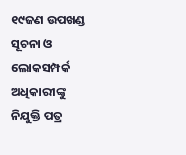୧୯ଜଣ ଉପଖଣ୍ଡ ସୂଚନା ଓ ଲୋକସମ୍ପର୍କ ଅଧିକାରୀଙ୍କୁ ନିଯୁକ୍ତି ପତ୍ର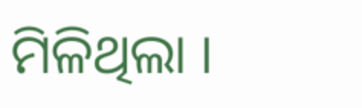ମିଳିଥିଲା ।